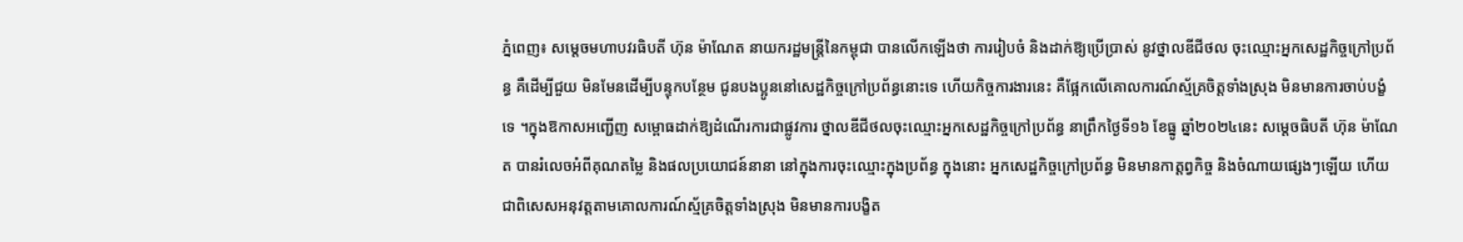ភ្នំពេញ៖ សម្តេចមហាបវរធិបតី ហ៊ុន ម៉ាណែត នាយករដ្ឋមន្ត្រីនៃកម្ពុជា បានលើកឡើងថា ការរៀបចំ និងដាក់ឱ្យប្រើប្រាស់ នូវថ្នាលឌីជីថល ចុះឈ្មោះអ្នកសេដ្ឋកិច្ចក្រៅប្រព័ន្ធ គឺដើម្បីជួយ មិនមែនដើម្បីបន្ទុកបន្ថែម ជូនបងប្អូននៅសេដ្ឋកិច្ចក្រៅប្រព័ន្ធនោះទេ ហើយកិច្ចការងារនេះ គឺផ្អែកលើគោលការណ៍ស្ម័គ្រចិត្តទាំងស្រុង មិនមានការចាប់បង្ខំទេ ។ក្នុងឱកាសអញ្ជើញ សម្ពោធដាក់ឱ្យដំណើរការជាផ្លូវការ ថ្នាលឌីជីថលចុះឈ្មោះអ្នកសេដ្ឋកិច្ចក្រៅប្រព័ន្ធ នាព្រឹកថ្ងៃទី១៦ ខែធ្នូ ឆ្នាំ២០២៤នេះ សម្តេចធិបតី ហ៊ុន ម៉ាណែត បានរំលេចអំពីគុណតម្លៃ និងផលប្រយោជន៍នានា នៅក្នុងការចុះឈ្មោះក្នុងប្រព័ន្ធ ក្នុងនោះ អ្នកសេដ្ឋកិច្ចក្រៅប្រព័ន្ធ មិនមានកាត្តព្វកិច្ច និងចំណាយផ្សេងៗឡើយ ហើយជាពិសេសអនុវត្តតាមគោលការណ៍ស្ម័គ្រចិត្តទាំងស្រុង មិនមានការបង្ខិត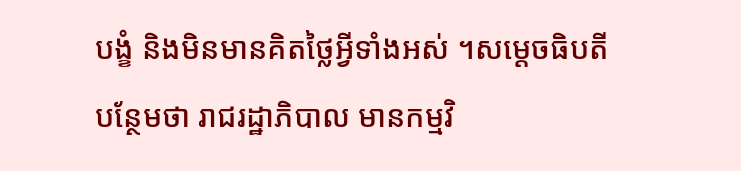បង្ខំ និងមិនមានគិតថ្លៃអ្វីទាំងអស់ ។សម្តេចធិបតី បន្ថែមថា រាជរដ្ឋាភិបាល មានកម្មវិ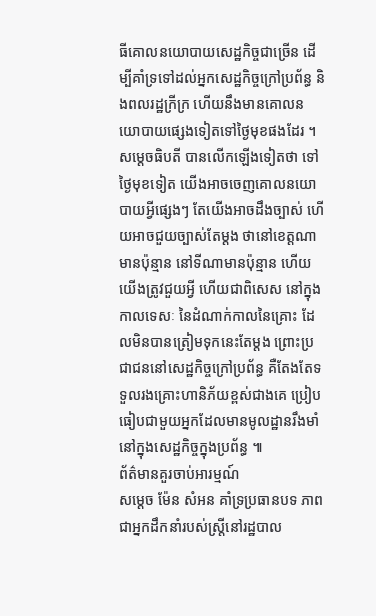ធីគោលនយោបាយសេដ្ឋកិច្ចជាច្រើន ដើម្បីគាំទ្រទៅដល់អ្នកសេដ្ឋកិច្ចក្រៅប្រព័ន្ធ និងពលរដ្ឋក្រីក្រ ហើយនឹងមានគោលនយោបាយផ្សេងទៀតទៅថ្ងៃមុខផងដែរ ។សម្តេចធិបតី បានលើកឡើងទៀតថា ទៅថ្ងៃមុខទៀត យើងអាចចេញគោលនយោបាយអ្វីផ្សេងៗ តែយើងអាចដឹងច្បាស់ ហើយអាចជួយច្បាស់តែម្តង ថានៅខេត្តណាមានប៉ុន្មាន នៅទីណាមានប៉ុន្មាន ហើយយើងត្រូវជួយអ្វី ហើយជាពិសេស នៅក្នុងកាលទេសៈ នៃដំណាក់កាលនៃគ្រោះ ដែលមិនបានត្រៀមទុកនេះតែម្តង ព្រោះប្រជាជននៅសេដ្ឋកិច្ចក្រៅប្រព័ន្ធ គឺតែងតែទទួលរងគ្រោះហានិភ័យខ្ពស់ជាងគេ ប្រៀបធៀបជាមួយអ្នកដែលមានមូលដ្ឋានរឹងមាំ នៅក្នុងសេដ្ឋកិច្ចក្នុងប្រព័ន្ធ ៕
ព័ត៌មានគួរចាប់អារម្មណ៍
សម្តេច ម៉ែន សំអន គាំទ្រប្រធានបទ ភាពជាអ្នកដឹកនាំរបស់ស្ត្រីនៅរដ្ឋបាល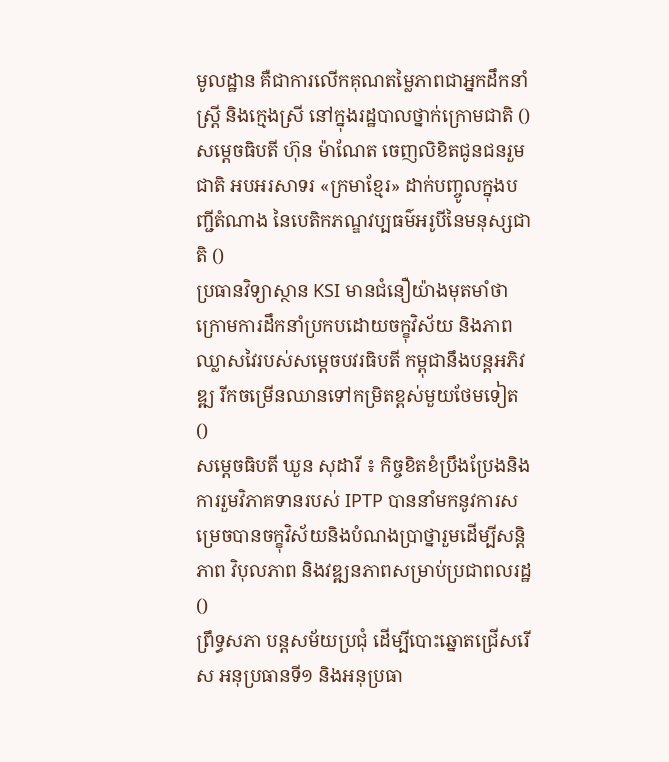មូលដ្ឋាន គឺជាការលើកគុណតម្លៃភាពជាអ្នកដឹកនាំស្ត្រី និងក្មេងស្រី នៅក្នុងរដ្ឋបាលថ្នាក់ក្រោមជាតិ ()
សម្តេចធិបតី ហ៊ុន ម៉ាណែត ចេញលិខិតជូនជនរួមជាតិ អបអរសាទរ «ក្រមាខ្មែរ» ដាក់បញ្ចូលក្នុងបញ្ជីតំណាង នៃបេតិកភណ្ឌវប្បធម៌អរូបីនៃមនុស្សជាតិ ()
ប្រធានវិទ្យាស្ថាន KSI មានជំនឿយ៉ាងមុតមាំថា ក្រោមការដឹកនាំប្រកបដោយចក្ខុវិស័យ និងភាពឈ្លាសវៃរបស់សម្ដេចបវរធិបតី កម្ពុជានឹងបន្តអភិវឌ្ឍ រីកចម្រើនឈានទៅកម្រិតខ្ពស់មួយថែមទៀត ()
សម្តេចធិបតី ឃួន សុដារី ៖ កិច្ចខិតខំប្រឹងប្រែងនិងការរួមវិភាគទានរបស់ IPTP បាននាំមកនូវការសម្រេចបានចក្ខុវិស័យនិងបំណងប្រាថ្នារួមដើម្បីសន្តិភាព វិបុលភាព និងវឌ្ឍនភាពសម្រាប់ប្រជាពលរដ្ឋ ()
ព្រឹទ្ធសភា បន្តសម័យប្រជុំ ដើម្បីបោះឆ្នោតជ្រើសរើស អនុប្រធានទី១ និងអនុប្រធា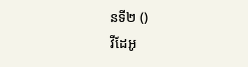នទី២ ()
វីដែអូ